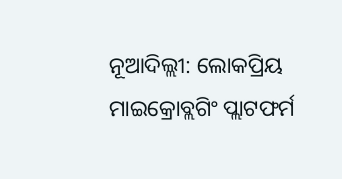ନୂଆଦିଲ୍ଲୀ: ଲୋକପ୍ରିୟ ମାଇକ୍ରୋବ୍ଲଗିଂ ପ୍ଲାଟଫର୍ମ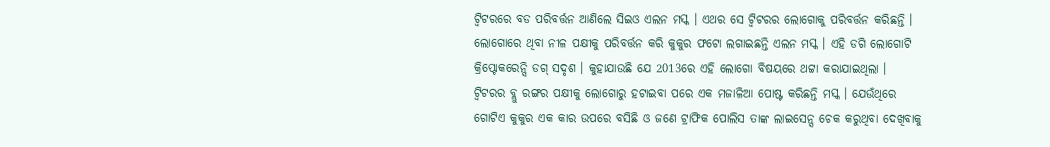ଟ୍ବିଟରରେ ବଡ ପରିବର୍ତ୍ତନ ଆଣିଲେ ସିଇଓ ଏଲନ ମସ୍କ । ଏଥର ସେ ଟ୍ବିଟରର ଲୋଗୋକୁ ପରିବର୍ତ୍ତନ କରିଛନ୍ତି । ଲୋଗୋରେ ଥିବା ନୀଳ ପକ୍ଷୀକୁ ପରିବର୍ତ୍ତନ କରି କୁକୁର ଫଟୋ ଲଗାଇଛନ୍ତି ଏଲନ ମସ୍କ । ଏହି ଡଗି ଲୋଗୋଟି କ୍ରିପ୍ଟୋକରେନ୍ସି ଡଗ୍ ସଦୃଶ । କୁହାଯାଉଛି ଯେ 2013ରେ ଏହି ଲୋଗୋ ବିଷୟରେ ଥଟ୍ଟା କରାଯାଇଥିଲା ।
ଟ୍ବିଟରର ବ୍ଲୁ ରଙ୍ଗର ପକ୍ଷୀକୁ ଲୋଗୋରୁ ହଟାଇବା ପରେ ଏକ ମଜାଳିଆ ପୋଷ୍ଟ କରିଛନ୍ତି ମସ୍କ । ଯେଉଁଥିରେ ଗୋଟିଏ କୁକୁର ଏକ କାର ଉପରେ ବସିଛି ଓ ଜଣେ ଟ୍ରାଫିକ ପୋଲିସ ତାଙ୍କ ଲାଇସେନ୍ସ ଚେକ କରୁଥିବା ଦେଖିବାକୁ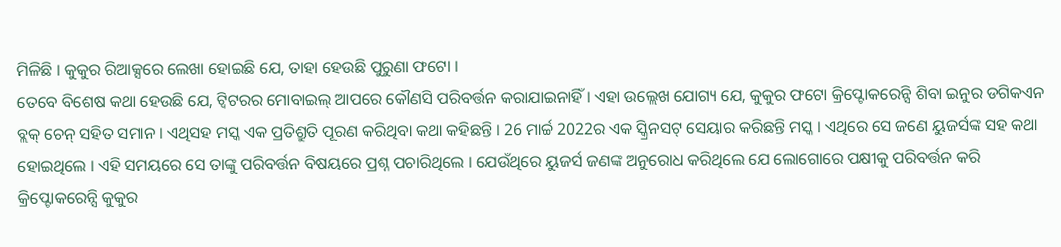ମିଳିଛି । କୁକୁର ରିଆକ୍ସରେ ଲେଖା ହୋଇଛି ଯେ, ତାହା ହେଉଛି ପୁରୁଣା ଫଟୋ ।
ତେବେ ବିଶେଷ କଥା ହେଉଛି ଯେ, ଟ୍ୱିଟରର ମୋବାଇଲ୍ ଆପରେ କୌଣସି ପରିବର୍ତ୍ତନ କରାଯାଇନାହିଁ । ଏହା ଉଲ୍ଲେଖ ଯୋଗ୍ୟ ଯେ, କୁକୁର ଫଟୋ କ୍ରିପ୍ଟୋକରେନ୍ସି ଶିବା ଇନୁର ଡଗିକଏନ ବ୍ଲକ୍ ଚେନ୍ ସହିତ ସମାନ । ଏଥିସହ ମସ୍କ ଏକ ପ୍ରତିଶ୍ରୁତି ପୂରଣ କରିଥିବା କଥା କହିଛନ୍ତି । 26 ମାର୍ଚ୍ଚ 2022ର ଏକ ସ୍କ୍ରିନସଟ୍ ସେୟାର କରିଛନ୍ତି ମସ୍କ । ଏଥିରେ ସେ ଜଣେ ୟୁଜର୍ସଙ୍କ ସହ କଥା ହୋଇଥିଲେ । ଏହି ସମୟରେ ସେ ତାଙ୍କୁ ପରିବର୍ତ୍ତନ ବିଷୟରେ ପ୍ରଶ୍ନ ପଚାରିଥିଲେ । ଯେଉଁଥିରେ ୟୁଜର୍ସ ଜଣଙ୍କ ଅନୁରୋଧ କରିଥିଲେ ଯେ ଲୋଗୋରେ ପକ୍ଷୀକୁ ପରିବର୍ତ୍ତନ କରି କ୍ରିପ୍ଟୋକରେନ୍ସି କୁକୁର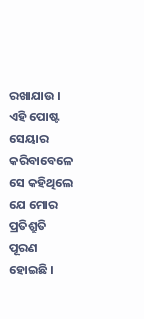ରଖାଯାଉ । ଏହି ପୋଷ୍ଟ ସେୟାର କରିବାବେଳେ ସେ କହିଥିଲେ ଯେ ମୋର ପ୍ରତିଶ୍ରୁତି ପୂରଣ ହୋଇଛି ।